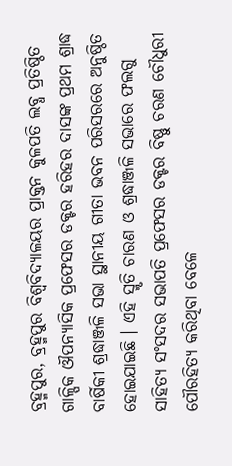ବ୍ରହ୍ମପୁର, ବ୍ରହ୍ମପୁର ବିଶ୍ଵବିଦ୍ୟାଳୟର ପ୍ରାକ୍ତନ କୁଳପତି ଲବ୍ଧ ପ୍ରତିଷ୍ଠିତ ଗାଳ୍ପିକ ଔପନ୍ୟାସିକ ପ୍ରଫେସର ଡକ୍ଟର ହରିହର ଦାସଙ୍କ ପ୍ରଥମ ଶ୍ରାଦ୍ଧ ବାର୍ଷିକୀ ଶ୍ରଦ୍ଧାଞ୍ଜଳି ସଭା ସ୍ଥାନୀୟ ଗୀତା ଭବନ ପରିସରରେ ଅନୁଷ୍ଠିତ ହୋଇଯାଇଛି । ଏହି ସ୍ମୃତି ଚାରଣ ଓ ଶ୍ରଦ୍ଧାଞ୍ଜଳି ସଭାରେ ଫଲଗୁ ସାହିତ୍ୟ ସଂସଦର ସଭାପତି ପ୍ରଫେସର ଡକ୍ଟର ବିଷ୍ଣୁ ଚରଣ ଚୌଧୁରୀ ପୌରହିତ୍ୟ କରିଥିବା ବେଳେ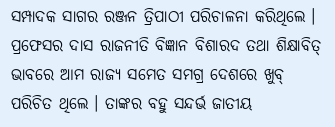ସମ୍ପାଦକ ସାଗର ରଞ୍ଜନ ତ୍ରିପାଠୀ ପରିଚାଳନା କରିଥିଲେ । ପ୍ରଫେସର ଦାସ ରାଜନୀତି ବିଜ୍ଞାନ ବିଶାରଦ ତଥା ଶିକ୍ଷାବିତ୍ ଭାବରେ ଆମ ରାଜ୍ୟ ସମେତ ସମଗ୍ର ଦେଶରେ ଖୁବ୍ ପରିଚିତ ଥିଲେ । ତାଙ୍କର ବହୁ ସନ୍ଦର୍ଭ ଜାତୀୟ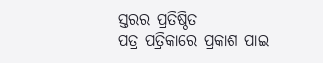ସ୍ତରର ପ୍ରତିଷ୍ଠିତ
ପତ୍ର ପତ୍ରିକାରେ ପ୍ରକାଶ ପାଇ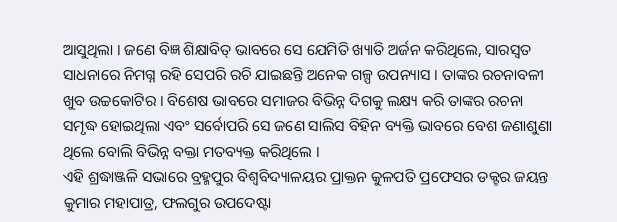ଆସୁଥିଲା । ଜଣେ ବିଜ୍ଞ ଶିକ୍ଷାବିତ୍ ଭାବରେ ସେ ଯେମିତି ଖ୍ୟାତି ଅର୍ଜନ କରିଥିଲେ, ସାରସ୍ବତ ସାଧନାରେ ନିମଗ୍ନ ରହି ସେପରି ରଚି ଯାଇଛନ୍ତି ଅନେକ ଗଳ୍ପ ଉପନ୍ୟାସ । ତାଙ୍କର ରଚନାବଳୀ ଖୁବ ଉଚ୍ଚକୋଟିର । ବିଶେଷ ଭାବରେ ସମାଜର ବିଭିନ୍ନ ଦିଗକୁ ଲକ୍ଷ୍ୟ କରି ତାଙ୍କର ରଚନା ସମୃଦ୍ଧ ହୋଇଥିଲା ଏବଂ ସର୍ବୋପରି ସେ ଜଣେ ସାଲିସ ବିହିନ ବ୍ୟକ୍ତି ଭାବରେ ବେଶ ଜଣାଶୁଣା ଥିଲେ ବୋଲି ବିଭିନ୍ନ ବକ୍ତା ମତବ୍ୟକ୍ତ କରିଥିଲେ ।
ଏହି ଶ୍ରଦ୍ଧାଞ୍ଜଳି ସଭାରେ ବ୍ରହ୍ମପୁର ବିଶ୍ଵବିଦ୍ୟାଳୟର ପ୍ରାକ୍ତନ କୁଳପତି ପ୍ରଫେସର ଡକ୍ଟର ଜୟନ୍ତ କୁମାର ମହାପାତ୍ର, ଫଲଗୁର ଉପଦେଷ୍ଟା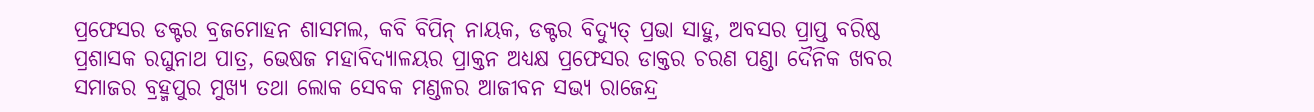ପ୍ରଫେସର ଡକ୍ଟର ବ୍ରଜମୋହନ ଶାସମଲ, କବି ବିପିନ୍ ନାୟକ, ଡକ୍ଟର ବିଦ୍ୟୁତ୍ ପ୍ରଭା ସାହୁ, ଅବସର ପ୍ରାପ୍ତ ବରିଷ୍ଠ ପ୍ରଶାସକ ରଘୁନାଥ ପାତ୍ର, ଭେଷଜ ମହାବିଦ୍ୟାଳୟର ପ୍ରାକ୍ତନ ଅଧ୍ୟକ୍ଷ ପ୍ରଫେସର ଡାକ୍ତର ଚରଣ ପଣ୍ଡା ଦୈନିକ ଖବର ସମାଜର ବ୍ରହ୍ମପୁର ମୁଖ୍ୟ ତଥା ଲୋକ ସେବକ ମଣ୍ଡଳର ଆଜୀବନ ସଭ୍ୟ ରାଜେନ୍ଦ୍ର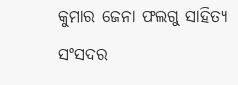କୁମାର ଜେନା ଫଲଗୁ ସାହିତ୍ୟ ସଂସଦର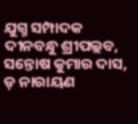ଯୁଗ୍ମ ସମ୍ପାଦକ ଦୀନବନ୍ଧୁ ଶ୍ରୀପଲ୍ଲବ, ସନ୍ତୋଷ କୁମାର ଦାସ, ଡ଼ ନାରାୟଣ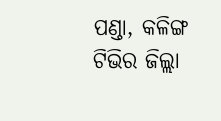ପଣ୍ଡା, କଳିଙ୍ଗ ଟିଭିର ଜିଲ୍ଲା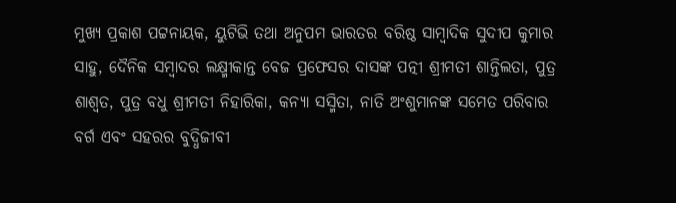ମୁଖ୍ୟ ପ୍ରକାଶ ପଟ୍ଟନାୟକ, ୟୁଟିଭି ତଥା ଅନୁପମ ଭାରତର ବରିଷ୍ଠ ସାମ୍ବାଦିକ ସୁଦୀପ କୁମାର ସାହୁ, ଦୈନିକ ସମ୍ବାଦର ଲକ୍ଷ୍ମୀକାନ୍ତ ବେଜ ପ୍ରଫେସର ଦାସଙ୍କ ପତ୍ନୀ ଶ୍ରୀମତୀ ଶାନ୍ତିଲତା, ପୁତ୍ର ଶାଶ୍ବତ, ପୁତ୍ର ବଧୁ ଶ୍ରୀମତୀ ନିହାରିକା, କନ୍ୟା ସସ୍ମିତା, ନାତି ଅଂଶୁମାନଙ୍କ ସମେତ ପରିବାର ବର୍ଗ ଏବଂ ସହରର ବୁଦ୍ଧିଜୀବୀ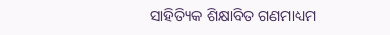ସାହିତ୍ୟିକ ଶିକ୍ଷାବିତ ଗଣମାଧ୍ୟମ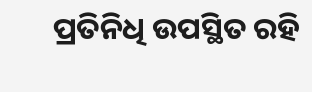ପ୍ରତିନିଧି ଉପସ୍ଥିତ ରହି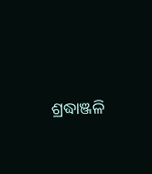ଶ୍ରଦ୍ଧାଞ୍ଜଳି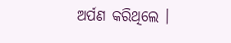ଅର୍ପଣ କରିଥିଲେ ।